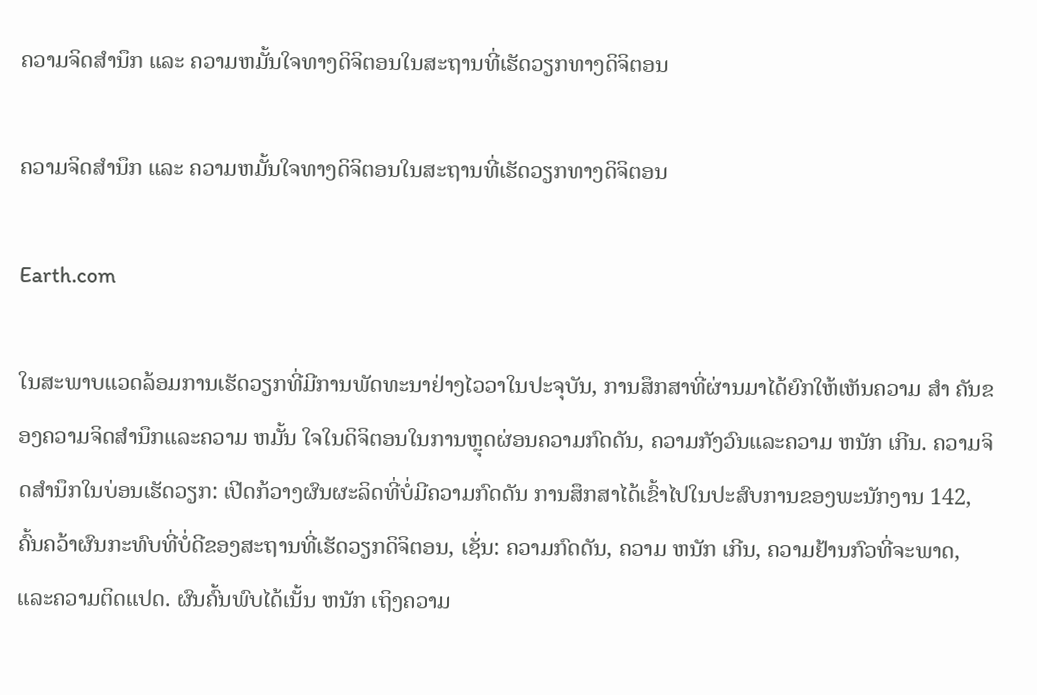ຄວາມຈິດສໍານຶກ ແລະ ຄວາມຫມັ້ນໃຈທາງດິຈິຕອນໃນສະຖານທີ່ເຮັດວຽກທາງດິຈິຕອນ

ຄວາມຈິດສໍານຶກ ແລະ ຄວາມຫມັ້ນໃຈທາງດິຈິຕອນໃນສະຖານທີ່ເຮັດວຽກທາງດິຈິຕອນ

Earth.com

ໃນສະພາບແວດລ້ອມການເຮັດວຽກທີ່ມີການພັດທະນາຢ່າງໄວວາໃນປະຈຸບັນ, ການສຶກສາທີ່ຜ່ານມາໄດ້ຍົກໃຫ້ເຫັນຄວາມ ສໍາ ຄັນຂອງຄວາມຈິດສໍານຶກແລະຄວາມ ຫມັ້ນ ໃຈໃນດິຈິຕອນໃນການຫຼຸດຜ່ອນຄວາມກົດດັນ, ຄວາມກັງວົນແລະຄວາມ ຫນັກ ເກີນ. ຄວາມຈິດສໍານຶກໃນບ່ອນເຮັດວຽກ: ເປີດກ້ວາງຜົນຜະລິດທີ່ບໍ່ມີຄວາມກົດດັນ ການສຶກສາໄດ້ເຂົ້າໄປໃນປະສົບການຂອງພະນັກງານ 142, ຄົ້ນຄວ້າຜົນກະທົບທີ່ບໍ່ດີຂອງສະຖານທີ່ເຮັດວຽກດິຈິຕອນ, ເຊັ່ນ: ຄວາມກົດດັນ, ຄວາມ ຫນັກ ເກີນ, ຄວາມຢ້ານກົວທີ່ຈະພາດ, ແລະຄວາມຕິດແປດ. ຜົນຄົ້ນພົບໄດ້ເນັ້ນ ຫນັກ ເຖິງຄວາມ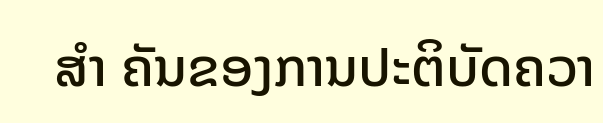ສໍາ ຄັນຂອງການປະຕິບັດຄວາ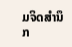ມຈິດສໍານຶກ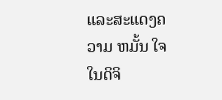ແລະສະແດງຄວາມ ຫມັ້ນ ໃຈໃນດິຈິ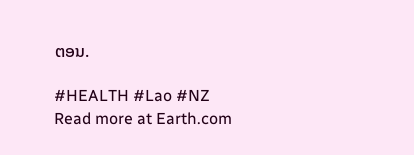ຕອນ.

#HEALTH #Lao #NZ
Read more at Earth.com